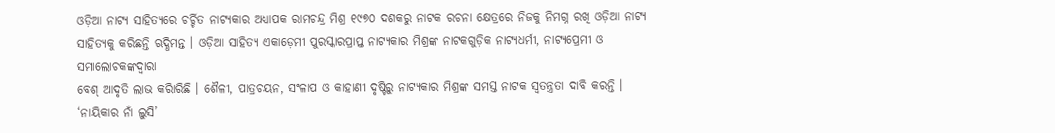ଓଡ଼ିଆ ନାଟ୍ୟ ସାହିତ୍ୟରେ ଚର୍ଚ୍ଚିତ ନାଟ୍ୟକାର ଅଧ୍ୟାପକ ରାମଚନ୍ଦ୍ର ମିଶ୍ର ୧୯୭୦ ଦଶକରୁ ନାଟକ ରଚନା କ୍ଷେତ୍ରରେ ନିଜକୁ ନିମଗ୍ନ ରଖି ଓଡ଼ିଆ ନାଟ୍ୟ
ସାହିତ୍ୟକୁ କରିଛନ୍ତି ଋଦ୍ଧିମନ୍ତ । ଓଡ଼ିଆ ସାହିତ୍ୟ ଏକାଡ଼େମୀ ପୁରସ୍କାରପ୍ରାପ୍ତ ନାଟ୍ୟକାର ମିଶ୍ରଙ୍କ ନାଟକଗୁଡ଼ିକ ନାଟ୍ୟଧର୍ମୀ, ନାଟ୍ୟପ୍ରେମୀ ଓ ସମାଲୋଚକଙ୍କଦ୍ୱାରା
ବେଶ୍ ଆଦୃତି ଲାଭ କରିାରିଛି । ଶୈଳୀ, ପାତ୍ରଚୟନ, ସଂଳାପ ଓ କାହାଣୀ ଦୃଷ୍ଟିରୁ ନାଟ୍ୟକାର ମିଶ୍ରଙ୍କ ସମସ୍ତ ନାଟକ ସ୍ୱତନ୍ତ୍ରତା ଦାବି କରନ୍ତି ।
‘ନାୟିକାର ନାଁ ଲୁସି’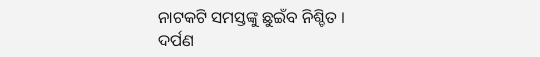ନାଟକଟି ସମସ୍ତଙ୍କୁ ଛୁଇଁବ ନିଶ୍ଚିତ ।
ଦର୍ପଣ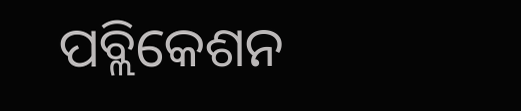ପବ୍ଲିକେଶନ